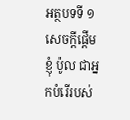អត្ថបទទី ១
សេចក្ដីផ្ដើម
ខ្ញុំ ប៉ូល ជាអ្នកបំរើរបស់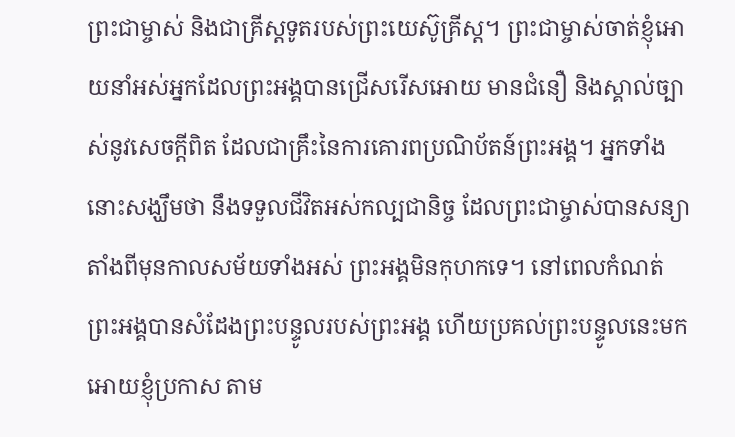ព្រះជាម្ចាស់ និងជាគ្រីស្ដទូតរបស់ព្រះយេស៊ូគ្រីស្ដ។ ព្រះជាម្ចាស់ចាត់ខ្ញុំអោយនាំអស់អ្នកដែលព្រះអង្គបានជ្រើសរើសអោយ មានជំនឿ និងស្គាល់ច្បាស់នូវសេចក្ដីពិត ដែលជាគ្រឹះនៃការគោរពប្រណិប័តន៍ព្រះអង្គ។ អ្នកទាំងនោះសង្ឃឹមថា នឹងទទួលជីវិតអស់កល្បជានិច្ច ដែលព្រះជាម្ចាស់បានសន្យា តាំងពីមុនកាលសម័យទាំងអស់ ព្រះអង្គមិនកុហកទេ។ នៅពេលកំណត់ ព្រះអង្គបានសំដែងព្រះបន្ទូលរបស់ព្រះអង្គ ហើយប្រគល់ព្រះបន្ទូលនេះមកអោយខ្ញុំប្រកាស តាម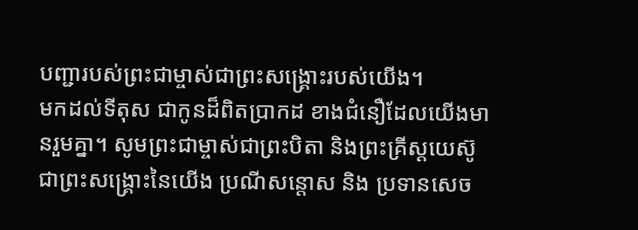បញ្ជារបស់ព្រះជាម្ចាស់ជាព្រះសង្គ្រោះរបស់យើង។
មកដល់ទីតុស ជាកូនដ៏ពិតប្រាកដ ខាងជំនឿដែលយើងមានរួមគ្នា។ សូមព្រះជាម្ចាស់ជាព្រះបិតា និងព្រះគ្រីស្ដយេស៊ូជាព្រះសង្គ្រោះនៃយើង ប្រណីសន្ដោស និង ប្រទានសេច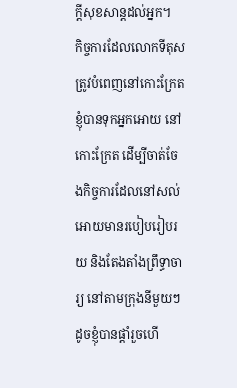ក្ដីសុខសាន្តដល់អ្នក។
កិច្ចការដែលលោកទីតុសត្រូវបំពេញនៅកោះក្រែត
ខ្ញុំបានទុកអ្នកអោយ នៅកោះក្រែត ដើម្បីចាត់ចែងកិច្ចការដែលនៅសល់ អោយមានរបៀបរៀបរយ និងតែងតាំងព្រឹទ្ធាចារ្យ នៅតាមក្រុងនីមួយៗដូចខ្ញុំបានផ្ដាំរួចហើ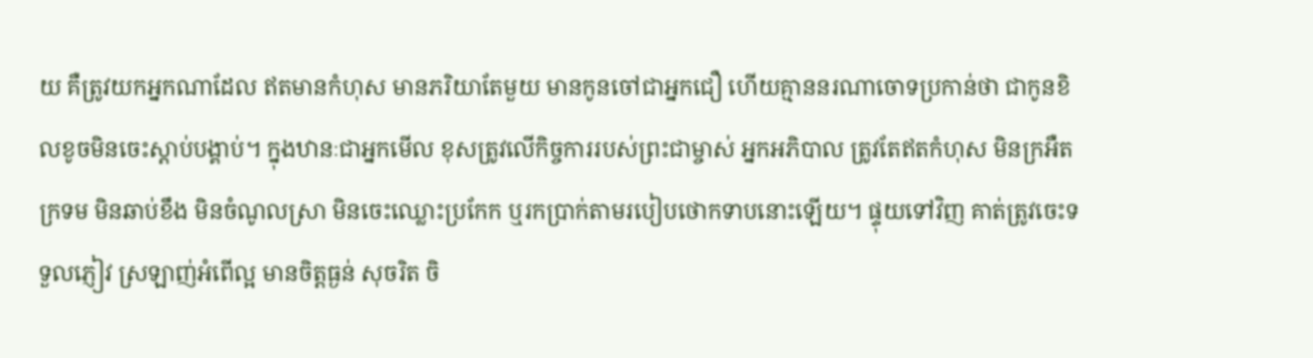យ គឺត្រូវយកអ្នកណាដែល ឥតមានកំហុស មានភរិយាតែមួយ មានកូនចៅជាអ្នកជឿ ហើយគ្មាននរណាចោទប្រកាន់ថា ជាកូនខិលខូចមិនចេះស្ដាប់បង្គាប់។ ក្នុងឋានៈជាអ្នកមើល ខុសត្រូវលើកិច្ចការរបស់ព្រះជាម្ចាស់ អ្នកអភិបាល ត្រូវតែឥតកំហុស មិនក្រអឺតក្រទម មិនឆាប់ខឹង មិនចំណូលស្រា មិនចេះឈ្លោះប្រកែក ឬរកប្រាក់តាមរបៀបថោកទាបនោះឡើយ។ ផ្ទុយទៅវិញ គាត់ត្រូវចេះទទួលភ្ញៀវ ស្រឡាញ់អំពើល្អ មានចិត្តធ្ងន់ សុចរិត ចិ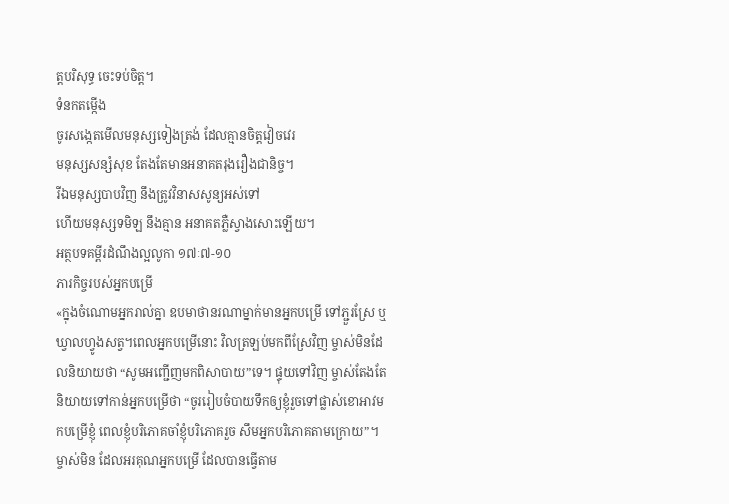ត្តបរិសុទ្ធ ចេះទប់ចិត្ត។
ទំនកតម្កើង
ចូរសង្កេតមើលមនុស្សទៀងត្រង់ ដែលគ្មានចិត្តវៀចវេរ
មនុស្សសន្សំសុខ តែងតែមានអនាគតរុងរឿងជានិច្ច។
រីឯមនុស្សបាបវិញ នឹងត្រូវវិនាសសូន្យអស់ទៅ
ហើយមនុស្សទមិឡ នឹងគ្មាន អនាគតភ្លឺស្វាងសោះឡើយ។
អត្ថបទគម្ពីរដំណឹងល្អលូកា ១៧ៈ៧-១០
ភារកិច្ចរបស់អ្នកបម្រើ
«ក្នុងចំណោមអ្នករាល់គ្នា ឧបមាថានរណាម្នាក់មានអ្នកបម្រើ ទៅភ្ជួរស្រែ ឬឃ្វាលហ្វូងសត្វ។ពេលអ្នកបម្រើនោះ វិលត្រឡប់មកពីស្រែវិញ ម្ចាស់មិនដែលនិយាយថា “សូមអញ្ជើញមកពិសាបាយ”ទេ។ ផ្ទុយទៅវិញ ម្ចាស់តែងតែនិយាយទៅកាន់អ្នកបម្រើថា “ចូររៀបចំបាយទឹកឲ្យខ្ញុំរួចទៅផ្លាស់ខោអាវមកបម្រើខ្ញុំ ពេលខ្ញុំបរិភោគចាំខ្ញុំបរិភោគរួច សឹមអ្នកបរិភោគតាមក្រោយ”។ម្ចាស់មិន ដែលអរគុណអ្នកបម្រើ ដែលបានធ្វើតាម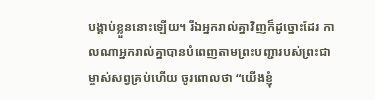បង្គាប់ខ្លួននោះឡើយ។ រីឯអ្នករាល់គ្នាវិញក៏ដូច្នោះដែរ កាលណាអ្នករាល់គ្នាបានបំពេញតាមព្រះបញ្ជារបស់ព្រះជាម្ចាស់សព្វគ្រប់ហើយ ចូរពោលថា “យើងខ្ញុំ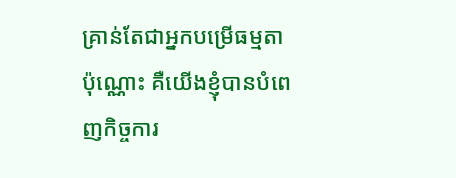គ្រាន់តែជាអ្នកបម្រើធម្មតាប៉ុណ្ណោះ គឺយើងខ្ញុំបានបំពេញកិច្ចការ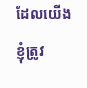ដែលយើងខ្ញុំត្រូវ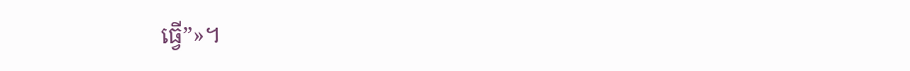ធ្វើ”»។